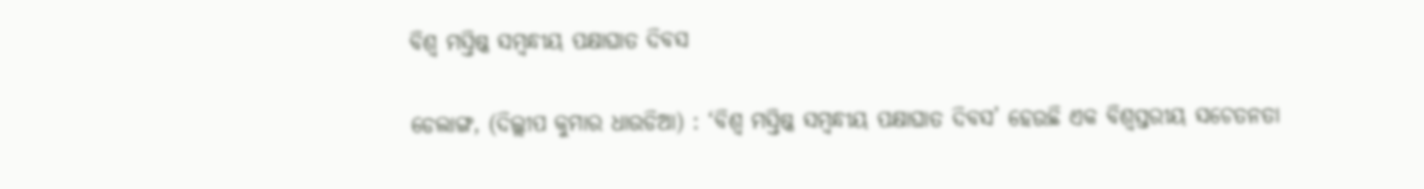ବିଶ୍ୱ ମସ୍ତିଷ୍କ ସମ୍ବନ୍ଧୀୟ ପକ୍ଷାଘାତ ଦିବସ

ଡେଲାଙ୍ଗ, (ଦିଲ୍ଲୀପ କୁମାର ଧାଉଡିଆ) : ‘ବିଶ୍ୱ ମସ୍ତିଷ୍କ ସମ୍ବନ୍ଧୀୟ ପକ୍ଷାଘାତ ଦିବସ’ ହେଉଛି ଏକ ବିଶ୍ୱସ୍ତରୀୟ ସଚେତନତା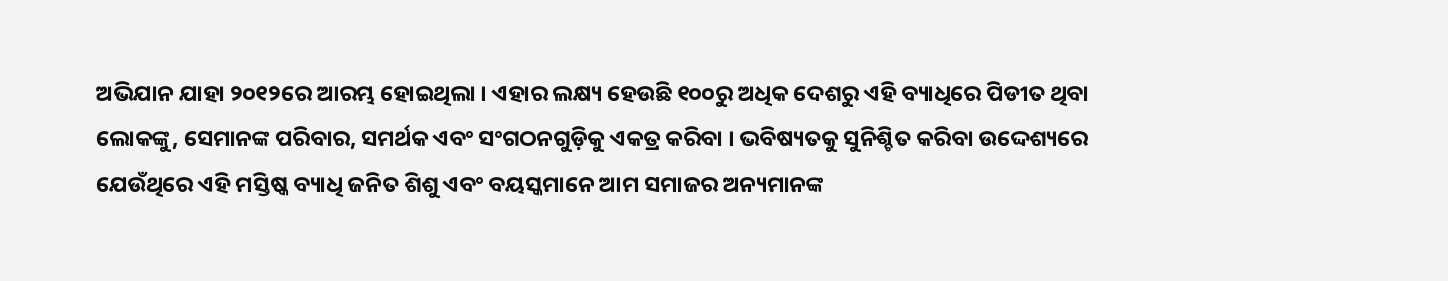ଅଭିଯାନ ଯାହା ୨୦୧୨ରେ ଆରମ୍ଭ ହୋଇଥିଲା । ଏହାର ଲକ୍ଷ୍ୟ ହେଉଛି ୧୦୦ରୁ ଅଧିକ ଦେଶରୁ ଏହି ବ୍ୟାଧିରେ ପିଡୀତ ଥିବା ଲୋକଙ୍କୁ, ସେମାନଙ୍କ ପରିବାର, ସମର୍ଥକ ଏବଂ ସଂଗଠନଗୁଡ଼ିକୁ ଏକତ୍ର କରିବା । ଭବିଷ୍ୟତକୁ ସୁନିଶ୍ଚିତ କରିବା ଉଦ୍ଦେଶ୍ୟରେ ଯେଉଁଥିରେ ଏହି ମସ୍ତିଷ୍କ ବ୍ୟାଧି ଜନିତ ଶିଶୁ ଏବଂ ବୟସ୍କମାନେ ଆମ ସମାଜର ଅନ୍ୟମାନଙ୍କ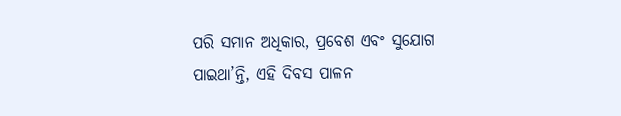ପରି ସମାନ ଅଧିକାର, ପ୍ରବେଶ ଏବଂ ସୁଯୋଗ ପାଇଥା’ନ୍ତି, ଏହି ଦିବସ ପାଳନ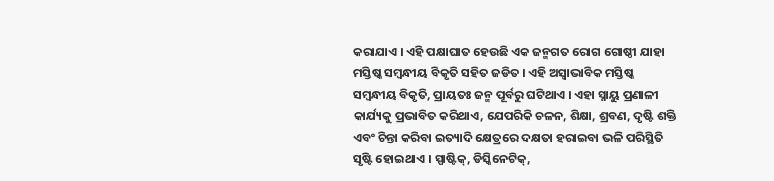କରାଯାଏ । ଏହି ପକ୍ଷାଘାତ ହେଉଛି ଏକ ଜନ୍ମଗତ ରୋଗ ଗୋଷ୍ଠୀ ଯାହା ମସ୍ତିଷ୍କ ସମ୍ବନ୍ଧୀୟ ବିକୃତି ସହିତ ଜଡିତ । ଏହି ଅସ୍ୱାଭାବିକ ମସ୍ତିଷ୍କ ସମ୍ବନ୍ଧୀୟ ବିକୃତି, ପ୍ରାୟତଃ ଜନ୍ମ ପୂର୍ବରୁ ଘଟିଥାଏ । ଏହା ସ୍ନାୟୁ ପ୍ରଣାଳୀ କାର୍ଯ୍ୟକୁ ପ୍ରଭାବିତ କରିଥାଏ, ଯେପରିକି ଚଳନ, ଶିକ୍ଷା, ଶ୍ରବଣ, ଦୃଷ୍ଟି ଶକ୍ତି ଏବଂ ଚିନ୍ତା କରିବା ଇତ୍ୟାଦି କ୍ଷେତ୍ରରେ ଦକ୍ଷତା ହରାଇବା ଭଳି ପରିସ୍ଥିତି ସୃଷ୍ଟି ହୋଇଥାଏ । ସ୍ପାଷ୍ଟିକ୍, ଡିସ୍କିନେଟିକ୍,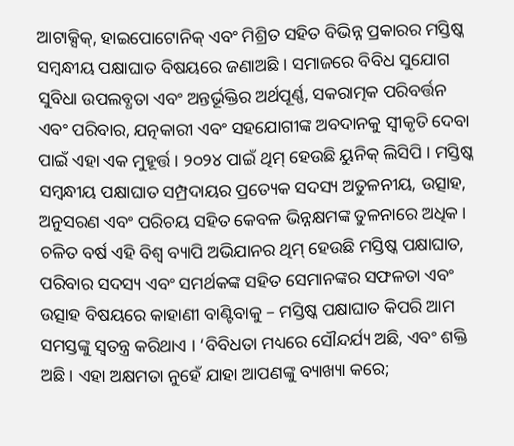ଆଟାକ୍ସିକ୍, ହାଇପୋଟୋନିକ୍ ଏବଂ ମିଶ୍ରିତ ସହିତ ବିଭିନ୍ନ ପ୍ରକାରର ମସ୍ତିଷ୍କ ସମ୍ବନ୍ଧୀୟ ପକ୍ଷାଘାତ ବିଷୟରେ ଜଣାଅଛି । ସମାଜରେ ବିବିଧ ସୁଯୋଗ ସୁବିଧା ଉପଲବ୍ଧତା ଏବଂ ଅନ୍ତର୍ଭୂକ୍ତିର ଅର୍ଥପୂର୍ଣ୍ଣ, ସକରାତ୍ମକ ପରିବର୍ତ୍ତନ ଏବଂ ପରିବାର, ଯତ୍ନକାରୀ ଏବଂ ସହଯୋଗୀଙ୍କ ଅବଦାନକୁ ସ୍ୱୀକୃତି ଦେବା ପାଇଁ ଏହା ଏକ ମୁହୂର୍ତ୍ତ । ୨୦୨୪ ପାଇଁ ଥିମ୍ ହେଉଛି ୟୁନିକ୍ ଲିସିପି । ମସ୍ତିଷ୍କ ସମ୍ବନ୍ଧୀୟ ପକ୍ଷାଘାତ ସମ୍ପ୍ରଦାୟର ପ୍ରତ୍ୟେକ ସଦସ୍ୟ ଅତୁଳନୀୟ, ଉତ୍ସାହ, ଅନୁସରଣ ଏବଂ ପରିଚୟ ସହିତ କେବଳ ଭିନ୍ନକ୍ଷମଙ୍କ ତୁଳନାରେ ଅଧିକ । ଚଳିତ ବର୍ଷ ଏହି ବିଶ୍ୱ ବ୍ୟାପି ଅଭିଯାନର ଥିମ୍ ହେଉଛି ମସ୍ତିଷ୍କ ପକ୍ଷାଘାତ, ପରିବାର ସଦସ୍ୟ ଏବଂ ସମର୍ଥକଙ୍କ ସହିତ ସେମାନଙ୍କର ସଫଳତା ଏବଂ ଉତ୍ସାହ ବିଷୟରେ କାହାଣୀ ବାଣ୍ଟିବାକୁ – ମସ୍ତିଷ୍କ ପକ୍ଷାଘାତ କିପରି ଆମ ସମସ୍ତଙ୍କୁ ସ୍ୱତନ୍ତ୍ର କରିଥାଏ । ‘ବିବିଧତା ମଧ୍ୟରେ ସୌନ୍ଦର୍ଯ୍ୟ ଅଛି, ଏବଂ ଶକ୍ତି ଅଛି । ଏହା ଅକ୍ଷମତା ନୁହେଁ ଯାହା ଆପଣଙ୍କୁ ବ୍ୟାଖ୍ୟା କରେ;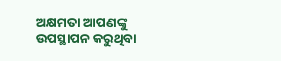ଅକ୍ଷମତା ଆପଣଙ୍କୁ ଉପସ୍ଥାପନ କରୁଥିବା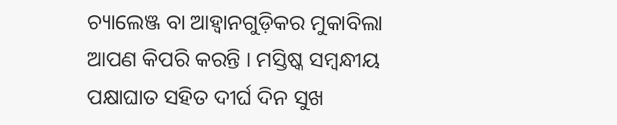ଚ୍ୟାଲେଞ୍ଜ ବା ଆହ୍ଵାନଗୁଡ଼ିକର ମୁକାବିଲା ଆପଣ କିପରି କରନ୍ତି । ମସ୍ତିଷ୍କ ସମ୍ବନ୍ଧୀୟ ପକ୍ଷାଘାତ ସହିତ ଦୀର୍ଘ ଦିନ ସୁଖ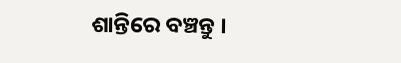ଶାନ୍ତିରେ ବଞ୍ଚନ୍ତୁ ।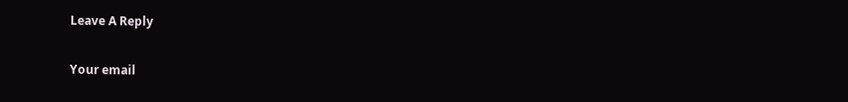Leave A Reply

Your email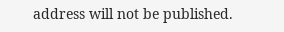address will not be published.